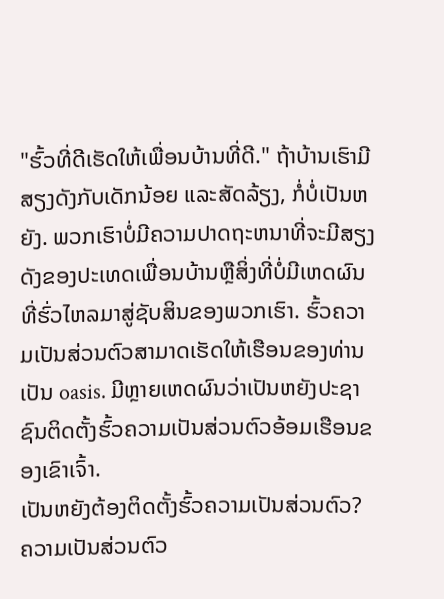"ຮົ້ວທີ່ດີເຮັດໃຫ້ເພື່ອນບ້ານທີ່ດີ." ຖ້າບ້ານເຮົາມີສຽງດັງກັບເດັກນ້ອຍ ແລະສັດລ້ຽງ, ກໍ່ບໍ່ເປັນຫຍັງ. ພວກເຮົາບໍ່ມີຄວາມປາດຖະຫນາທີ່ຈະມີສຽງດັງຂອງປະເທດເພື່ອນບ້ານຫຼືສິ່ງທີ່ບໍ່ມີເຫດຜົນທີ່ຮົ່ວໄຫລມາສູ່ຊັບສິນຂອງພວກເຮົາ. ຮົ້ວຄວາມເປັນສ່ວນຕົວສາມາດເຮັດໃຫ້ເຮືອນຂອງທ່ານເປັນ oasis. ມີຫຼາຍເຫດຜົນວ່າເປັນຫຍັງປະຊາຊົນຕິດຕັ້ງຮົ້ວຄວາມເປັນສ່ວນຕົວອ້ອມເຮືອນຂອງເຂົາເຈົ້າ.
ເປັນຫຍັງຕ້ອງຕິດຕັ້ງຮົ້ວຄວາມເປັນສ່ວນຕົວ?
ຄວາມເປັນສ່ວນຕົວ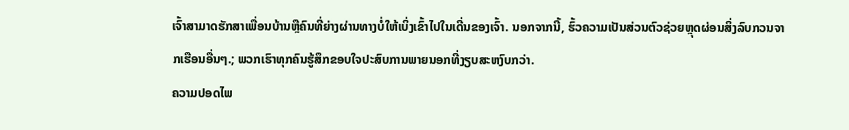ເຈົ້າສາມາດຮັກສາເພື່ອນບ້ານຫຼືຄົນທີ່ຍ່າງຜ່ານທາງບໍ່ໃຫ້ເບິ່ງເຂົ້າໄປໃນເດີ່ນຂອງເຈົ້າ. ນອກຈາກນີ້, ຮົ້ວຄວາມເປັນສ່ວນຕົວຊ່ວຍຫຼຸດຜ່ອນສິ່ງລົບກວນຈາກເຮືອນອື່ນໆ.; ພວກເຮົາທຸກຄົນຮູ້ສຶກຂອບໃຈປະສົບການພາຍນອກທີ່ງຽບສະຫງົບກວ່າ.
ຄວາມປອດໄພ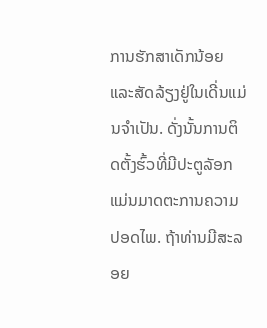ການຮັກສາເດັກນ້ອຍແລະສັດລ້ຽງຢູ່ໃນເດີ່ນແມ່ນຈໍາເປັນ. ດັ່ງນັ້ນການຕິດຕັ້ງຮົ້ວທີ່ມີປະຕູລັອກແມ່ນມາດຕະການຄວາມປອດໄພ. ຖ້າທ່ານມີສະລອຍ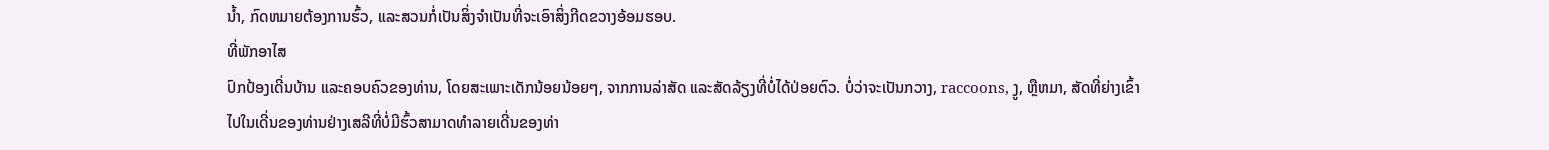ນ້ຳ, ກົດຫມາຍຕ້ອງການຮົ້ວ, ແລະສວນກໍ່ເປັນສິ່ງຈໍາເປັນທີ່ຈະເອົາສິ່ງກີດຂວາງອ້ອມຮອບ.
ທີ່ພັກອາໄສ
ປົກປ້ອງເດີ່ນບ້ານ ແລະຄອບຄົວຂອງທ່ານ, ໂດຍສະເພາະເດັກນ້ອຍນ້ອຍໆ, ຈາກການລ່າສັດ ແລະສັດລ້ຽງທີ່ບໍ່ໄດ້ປ່ອຍຕົວ. ບໍ່ວ່າຈະເປັນກວາງ, raccoons, ງູ, ຫຼືຫມາ, ສັດທີ່ຍ່າງເຂົ້າໄປໃນເດີ່ນຂອງທ່ານຢ່າງເສລີທີ່ບໍ່ມີຮົ້ວສາມາດທໍາລາຍເດີ່ນຂອງທ່າ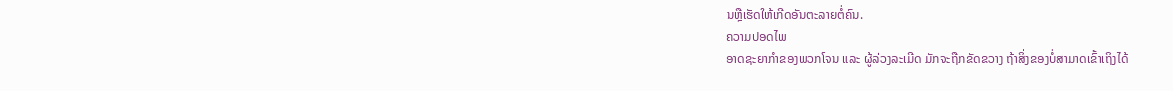ນຫຼືເຮັດໃຫ້ເກີດອັນຕະລາຍຕໍ່ຄົນ.
ຄວາມປອດໄພ
ອາດຊະຍາກຳຂອງພວກໂຈນ ແລະ ຜູ້ລ່ວງລະເມີດ ມັກຈະຖືກຂັດຂວາງ ຖ້າສິ່ງຂອງບໍ່ສາມາດເຂົ້າເຖິງໄດ້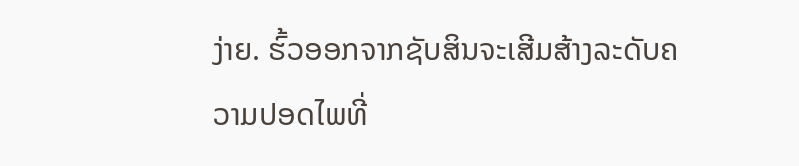ງ່າຍ. ຮົ້ວອອກຈາກຊັບສິນຈະເສີມສ້າງລະດັບຄວາມປອດໄພທີ່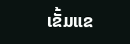ເຂັ້ມແຂ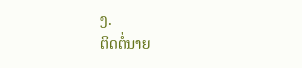ງ.
ຕິດຕໍ່ນາຍ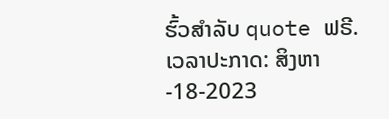ຮົ້ວສໍາລັບ quote ຟຣີ.
ເວລາປະກາດ: ສິງຫາ-18-2023